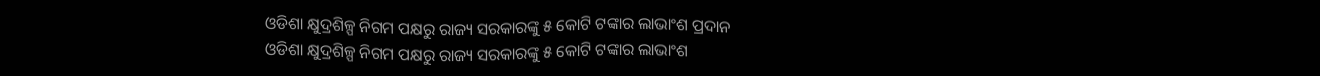ଓଡିଶା କ୍ଷୁଦ୍ରଶିଳ୍ପ ନିଗମ ପକ୍ଷରୁ ରାଜ୍ୟ ସରକାରଙ୍କୁ ୫ କୋଟି ଟଙ୍କାର ଲାଭାଂଶ ପ୍ରଦାନ
ଓଡିଶା କ୍ଷୁଦ୍ରଶିଳ୍ପ ନିଗମ ପକ୍ଷରୁ ରାଜ୍ୟ ସରକାରଙ୍କୁ ୫ କୋଟି ଟଙ୍କାର ଲାଭାଂଶ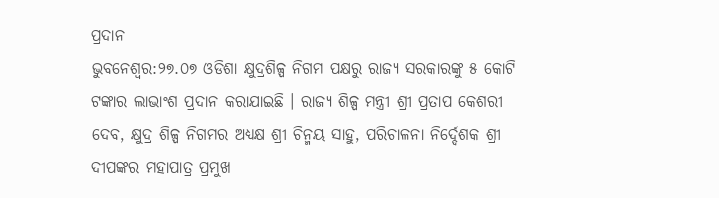ପ୍ରଦାନ
ଭୁବନେଶ୍ୱର:୨୭.୦୭ ଓଡିଶା କ୍ଷୁଦ୍ରଶିଳ୍ପ ନିଗମ ପକ୍ଷରୁ ରାଜ୍ୟ ସରକାରଙ୍କୁ ୫ କୋଟି ଟଙ୍କାର ଲାଭାଂଶ ପ୍ରଦାନ କରାଯାଇଛି । ରାଜ୍ୟ ଶିଳ୍ପ ମନ୍ତ୍ରୀ ଶ୍ରୀ ପ୍ରତାପ କେଶରୀ ଦେବ, କ୍ଷୁଦ୍ର ଶିଳ୍ପ ନିଗମର ଅଧ୍ୟକ୍ଷ ଶ୍ରୀ ଚିନ୍ମୟ ସାହୁ, ପରିଚାଳନା ନିର୍ଦ୍ଦେଶକ ଶ୍ରୀ ଦୀପଙ୍କର ମହାପାତ୍ର ପ୍ରମୁଖ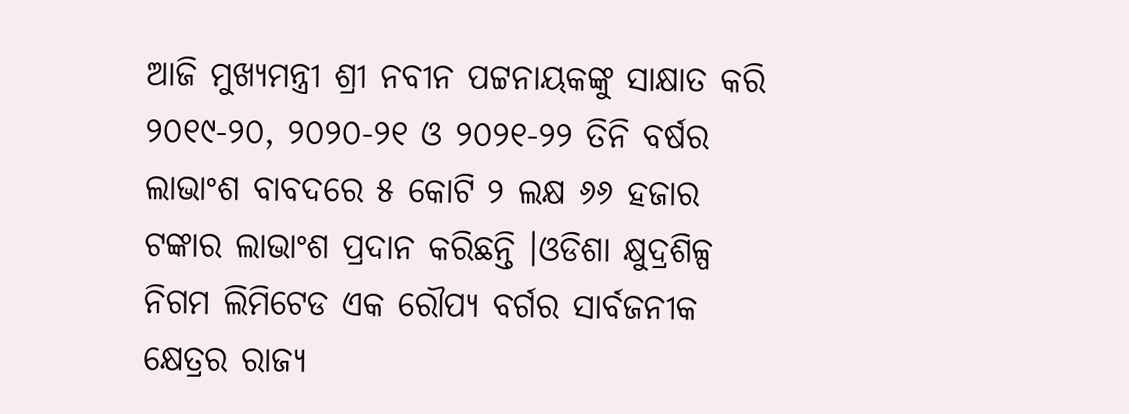ଆଜି ମୁଖ୍ୟମନ୍ତ୍ରୀ ଶ୍ରୀ ନବୀନ ପଟ୍ଟନାୟକଙ୍କୁ ସାକ୍ଷାତ କରି ୨୦୧୯-୨୦, ୨୦୨୦-୨୧ ଓ ୨୦୨୧-୨୨ ତିନି ବର୍ଷର ଲାଭାଂଶ ବାବଦରେ ୫ କୋଟି ୨ ଲକ୍ଷ ୬୬ ହଜାର ଟଙ୍କାର ଲାଭାଂଶ ପ୍ରଦାନ କରିଛନ୍ତି ।ଓଡିଶା କ୍ଷୁଦ୍ରଶିଳ୍ପ ନିଗମ ଲିମିଟେଡ ଏକ ରୌପ୍ୟ ବର୍ଗର ସାର୍ବଜନୀକ କ୍ଷେତ୍ରର ରାଜ୍ୟ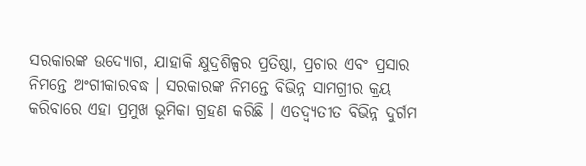ସରକାରଙ୍କ ଉଦ୍ୟୋଗ, ଯାହାକି କ୍ଷୁଦ୍ରଶିଳ୍ପର ପ୍ରତିଷ୍ଠା, ପ୍ରଚାର ଏବଂ ପ୍ରସାର ନିମନ୍ତେ ଅଂଗୀକାରବଦ୍ଧ । ସରକାରଙ୍କ ନିମନ୍ତେ ବିଭିନ୍ନ ସାମଗ୍ରୀର କ୍ରୟ କରିବାରେ ଏହା ପ୍ରମୁଖ ଭୂମିକା ଗ୍ରହଣ କରିଛି । ଏତଦ୍ବ୍ୟତୀତ ବିଭିନ୍ନ ଦୁର୍ଗମ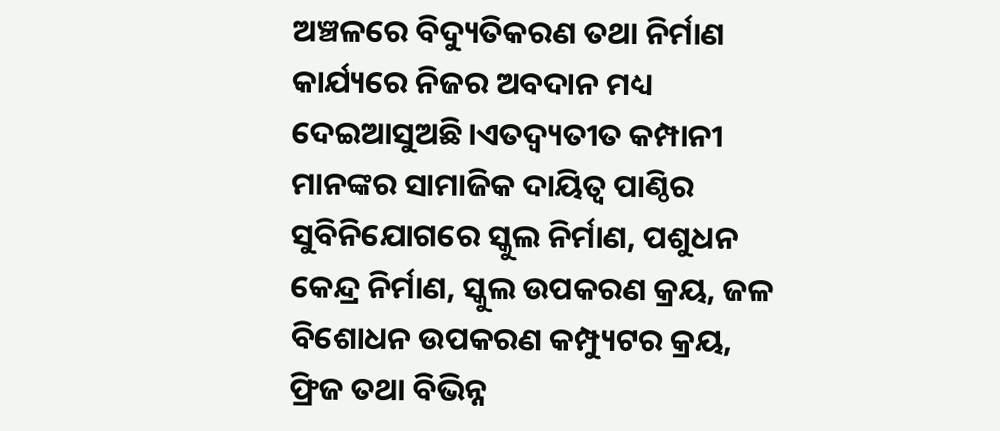ଅଞ୍ଚଳରେ ବିଦ୍ୟୁତିକରଣ ତଥା ନିର୍ମାଣ କାର୍ଯ୍ୟରେ ନିଜର ଅବଦାନ ମଧ୍ୟ ଦେଇଆସୁଅଛି।ଏତଦ୍ବ୍ୟତୀତ କମ୍ପାନୀ ମାନଙ୍କର ସାମାଜିକ ଦାୟିତ୍ବ ପାଣ୍ଠିର ସୁବିନିଯୋଗରେ ସ୍କୁଲ ନିର୍ମାଣ, ପଶୁଧନ କେନ୍ଦ୍ର ନିର୍ମାଣ, ସ୍କୁଲ ଉପକରଣ କ୍ରୟ, ଜଳ ବିଶୋଧନ ଉପକରଣ କମ୍ପ୍ୟୁଟର କ୍ରୟ, ଫ୍ରିଜ ତଥା ବିଭିନ୍ନ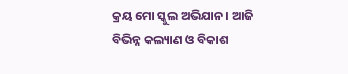କ୍ରୟ ମୋ ସ୍କୁଲ ଅଭିଯାନ। ଆଜି ବିଭିନ୍ନ କଲ୍ୟାଣ ଓ ବିକାଶ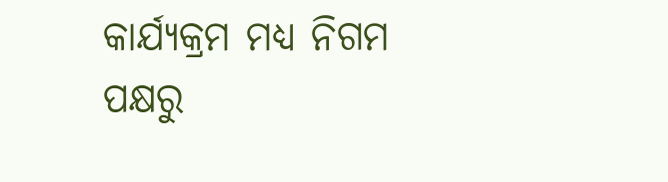କାର୍ଯ୍ୟକ୍ରମ ମଧ୍ୟ ନିଗମ ପକ୍ଷରୁ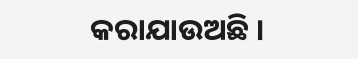କରାଯାଉଅଛି ।